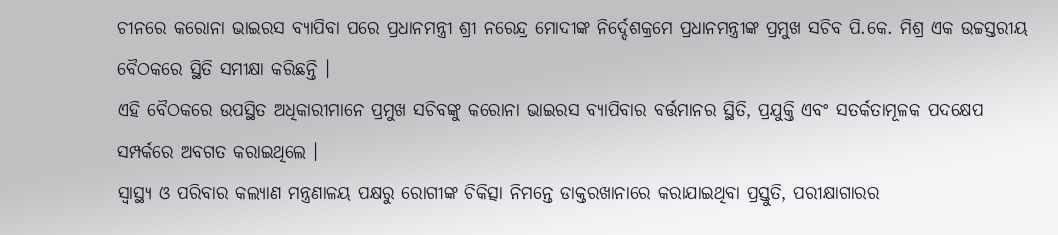ଚୀନରେ କରୋନା ଭାଇରସ ବ୍ୟାପିବା ପରେ ପ୍ରଧାନମନ୍ତ୍ରୀ ଶ୍ରୀ ନରେନ୍ଦ୍ର ମୋଦୀଙ୍କ ନିର୍ଦ୍ଦେଶକ୍ରମେ ପ୍ରଧାନମନ୍ତ୍ରୀଙ୍କ ପ୍ରମୁଖ ସଚିବ ପି.କେ. ମିଶ୍ର ଏକ ଉଚ୍ଚସ୍ତରୀୟ ବୈଠକରେ ସ୍ଥିତି ସମୀକ୍ଷା କରିଛନ୍ତି ।
ଏହି ବୈଠକରେ ଉପସ୍ଥିତ ଅଧିକାରୀମାନେ ପ୍ରମୁଖ ସଚିବଙ୍କୁ କରୋନା ଭାଇରସ ବ୍ୟାପିବାର ବର୍ତ୍ତମାନର ସ୍ଥିତି, ପ୍ରଯୁକ୍ତି ଏବଂ ସତର୍କତାମୂଳକ ପଦକ୍ଷେପ ସମ୍ପର୍କରେ ଅବଗତ କରାଇଥିଲେ ।
ସ୍ୱାସ୍ଥ୍ୟ ଓ ପରିବାର କଲ୍ୟାଣ ମନ୍ତ୍ରଣାଳୟ ପକ୍ଷରୁ ରୋଗୀଙ୍କ ଚିକିତ୍ସା ନିମନ୍ତେ ଡାକ୍ତରଖାନାରେ କରାଯାଇଥିବା ପ୍ରସ୍ତୁତି, ପରୀକ୍ଷାଗାରର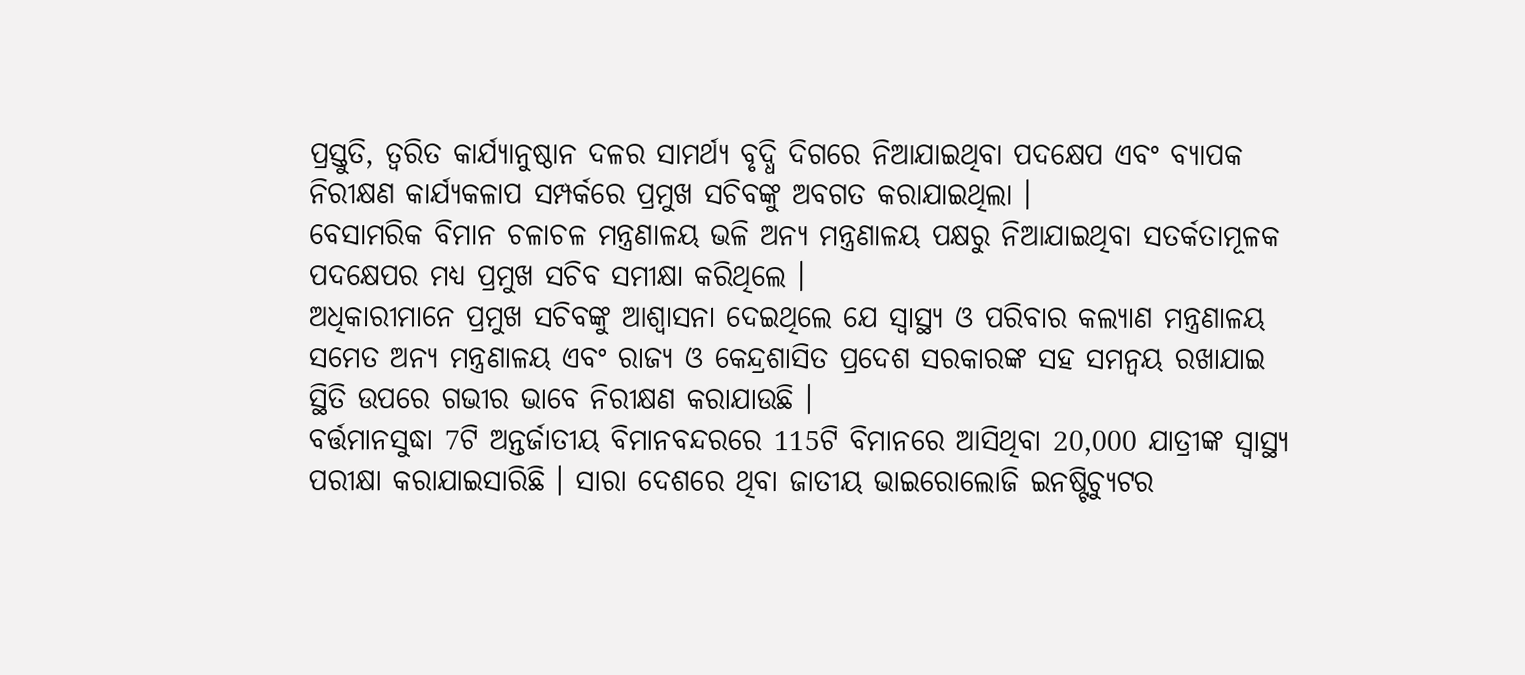ପ୍ରସ୍ତୁତି, ତ୍ୱରିତ କାର୍ଯ୍ୟାନୁଷ୍ଠାନ ଦଳର ସାମର୍ଥ୍ୟ ବୃଦ୍ଧି ଦିଗରେ ନିଆଯାଇଥିବା ପଦକ୍ଷେପ ଏବଂ ବ୍ୟାପକ ନିରୀକ୍ଷଣ କାର୍ଯ୍ୟକଳାପ ସମ୍ପର୍କରେ ପ୍ରମୁଖ ସଚିବଙ୍କୁ ଅବଗତ କରାଯାଇଥିଲା ।
ବେସାମରିକ ବିମାନ ଚଳାଚଳ ମନ୍ତ୍ରଣାଳୟ ଭଳି ଅନ୍ୟ ମନ୍ତ୍ରଣାଳୟ ପକ୍ଷରୁ ନିଆଯାଇଥିବା ସତର୍କତାମୂଳକ ପଦକ୍ଷେପର ମଧ୍ୟ ପ୍ରମୁଖ ସଚିବ ସମୀକ୍ଷା କରିଥିଲେ ।
ଅଧିକାରୀମାନେ ପ୍ରମୁଖ ସଚିବଙ୍କୁ ଆଶ୍ୱାସନା ଦେଇଥିଲେ ଯେ ସ୍ୱାସ୍ଥ୍ୟ ଓ ପରିବାର କଲ୍ୟାଣ ମନ୍ତ୍ରଣାଳୟ ସମେତ ଅନ୍ୟ ମନ୍ତ୍ରଣାଳୟ ଏବଂ ରାଜ୍ୟ ଓ କେନ୍ଦ୍ରଶାସିତ ପ୍ରଦେଶ ସରକାରଙ୍କ ସହ ସମନ୍ୱୟ ରଖାଯାଇ ସ୍ଥିତି ଉପରେ ଗଭୀର ଭାବେ ନିରୀକ୍ଷଣ କରାଯାଉଛି ।
ବର୍ତ୍ତମାନସୁଦ୍ଧା 7ଟି ଅନ୍ତର୍ଜାତୀୟ ବିମାନବନ୍ଦରରେ 115ଟି ବିମାନରେ ଆସିଥିବା 20,000 ଯାତ୍ରୀଙ୍କ ସ୍ୱାସ୍ଥ୍ୟ ପରୀକ୍ଷା କରାଯାଇସାରିଛି । ସାରା ଦେଶରେ ଥିବା ଜାତୀୟ ଭାଇରୋଲୋଜି ଇନଷ୍ଟିଚ୍ୟୁଟର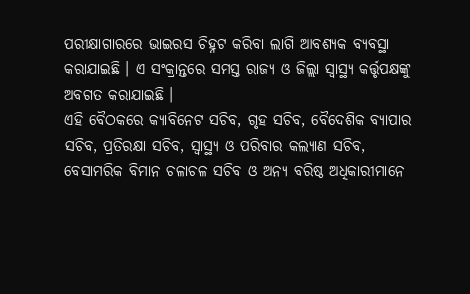ପରୀକ୍ଷାଗାରରେ ଭାଇରସ ଚିହ୍ନଟ କରିବା ଲାଗି ଆବଶ୍ୟକ ବ୍ୟବସ୍ଥା କରାଯାଇଛି । ଏ ସଂକ୍ରାନ୍ତରେ ସମସ୍ତ ରାଜ୍ୟ ଓ ଜିଲ୍ଲା ସ୍ୱାସ୍ଥ୍ୟ କର୍ତ୍ତୃପକ୍ଷଙ୍କୁ ଅବଗତ କରାଯାଇଛି ।
ଏହି ବୈଠକରେ କ୍ୟାବିନେଟ ସଚିବ, ଗୃହ ସଚିବ, ବୈଦେଶିକ ବ୍ୟାପାର ସଚିବ, ପ୍ରତିରକ୍ଷା ସଚିବ, ସ୍ୱାସ୍ଥ୍ୟ ଓ ପରିବାର କଲ୍ୟାଣ ସଚିବ, ବେସାମରିକ ବିମାନ ଚଳାଚଳ ସଚିବ ଓ ଅନ୍ୟ ବରିଷ୍ଠ ଅଧିକାରୀମାନେ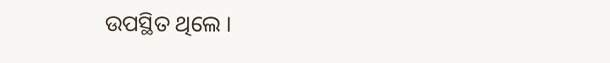ଉପସ୍ଥିତ ଥିଲେ ।